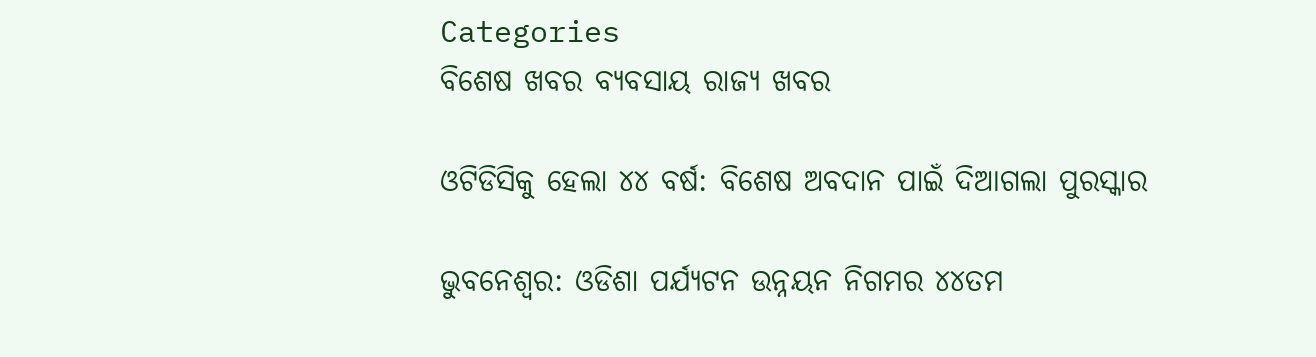Categories
ବିଶେଷ ଖବର ବ୍ୟବସାୟ ରାଜ୍ୟ ଖବର

ଓଟିଡିସିକୁ ହେଲା ୪୪ ବର୍ଷ: ବିଶେଷ ଅବଦାନ ପାଇଁ ଦିଆଗଲା ପୁରସ୍କାର

ଭୁବନେଶ୍ବର: ଓଡିଶା ପର୍ଯ୍ୟଟନ ଉନ୍ନୟନ ନିଗମର ୪୪ତମ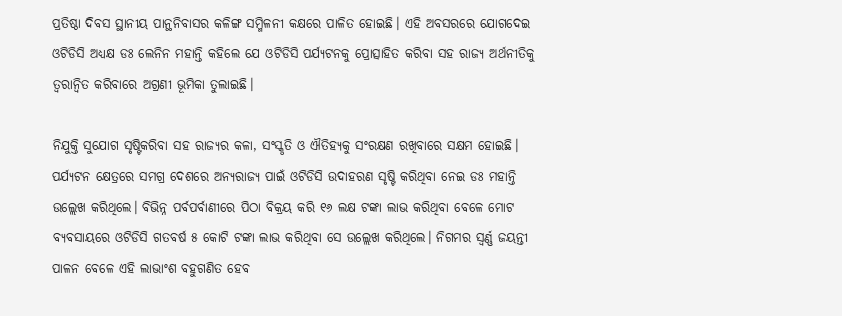ପ୍ରତିଷ୍ଠା ଦିବସ ସ୍ଥାନୀୟ ପାନ୍ଥନିବାସର କଳିଙ୍ଗ ସମ୍ମିଳନୀ କକ୍ଷରେ ପାଳିତ ହୋଇଛି। ଏହି ଅବସରରେ ଯୋଗଦେଇ ଓଟିଡିସି ଅଧ୍ୟକ୍ଷ ଡଃ ଲେନିନ ମହାନ୍ତି କହିଲେ ଯେ ଓଟିଡିସି ପର୍ଯ୍ୟଟନକୁ ପ୍ରୋତ୍ସାହିତ କରିବା ସହ ରାଜ୍ୟ ଅର୍ଥନୀତିକୁ ତ୍ୱରାନ୍ୱିତ କରିବାରେ ଅଗ୍ରଣୀ ଭୂମିକା ତୁଲାଇଛି।

ନିଯୁକ୍ତି ସୁଯୋଗ ସୃଷ୍ଟିକରିବା ସହ ରାଜ୍ୟର କଳା, ସଂସ୍କୃତି ଓ ଐତିହ୍ୟକୁ ସଂରକ୍ଷଣ ରଖିବାରେ ସକ୍ଷମ ହୋଇଛି। ପର୍ଯ୍ୟଟନ କ୍ଷେତ୍ରରେ ସମଗ୍ର ଦେଶରେ ଅନ୍ୟରାଜ୍ୟ ପାଇଁ ଓଟିଡିସି ଉଦାହରଣ ସୃଷ୍ଟି କରିଥିବା ନେଇ ଡଃ ମହାନ୍ତି ଉଲ୍ଲେଖ କରିଥିଲେ। ବିଭିନ୍ନ ପର୍ବପର୍ବାଣୀରେ ପିଠା ବିକ୍ରୟ କରି ୧୬ ଲକ୍ଷ ଟଙ୍କା ଲାଭ କରିଥିବା ବେଳେ ମୋଟ ବ୍ୟବସାୟରେ ଓଟିଡିସି ଗତବର୍ଷ ୫ କୋଟି ଟଙ୍କା ଲାଭ କରିଥିବା ସେ ଉଲ୍ଲେଖ କରିଥିଲେ। ନିଗମର ସ୍ୱର୍ଣ୍ଣ ଜୟନ୍ତୀ ପାଳନ ବେଳେ ଏହି ଲାଭାଂଶ ବହୁଗଣିତ ହେବ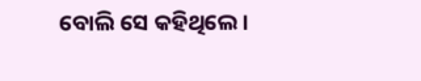ବୋଲି ସେ କହିଥିଲେ।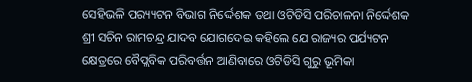ସେହିଭଳି ପର‌୍ୟ୍ୟଟନ ବିଭାଗ ନିର୍ଦ୍ଦେଶକ ତଥା ଓଟିଡିସି ପରିଚାଳନା ନିର୍ଦ୍ଦେଶକ ଶ୍ରୀ ସଚିନ ରାମଚନ୍ଦ୍ର ଯାଦବ ଯୋଗଦେଇ କହିଲେ ଯେ ରାଜ୍ୟର ପର୍ଯ୍ୟଟନ କ୍ଷେତ୍ରରେ ବୈପ୍ଲବିକ ପରିବର୍ତ୍ତନ ଆଣିବାରେ ଓଟିଡିସି ଗୁରୁ ଭୂମିକା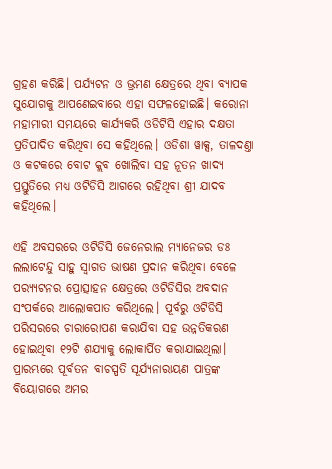ଗ୍ରହଣ କରିଛି। ପର୍ଯ୍ୟଟନ ଓ ଭ୍ରମଣ କ୍ଷେତ୍ରରେ ଥିବା ବ୍ୟାପକ ସୁଯୋଗକୁ ଆପଣେଇବାରେ ଏହା ସଫଳହୋଇଛି। କରୋନା ମହାମାରୀ ସମୟରେ କାର୍ଯ୍ୟକରି ଓଡିଟିସି ଏହାର ଦକ୍ଷତା ପ୍ରତିପାଦିତ କରିଥିବା ସେ କହିଥିଲେ। ଓଡିଶା ୱାକ୍ସ, ତାଳଦଣ୍ତା ଓ କଟକରେ ବୋଟ କ୍ଲବ ଖୋଲିବା ସହ ନୂତନ ଖାଦ୍ୟ ପ୍ରସ୍ତୁତିରେ ମଧ୍ୟ ଓଟିଡିସି ଆଗରେ ରହିଥିବା ଶ୍ରୀ ଯାଦବ କହିଥିଲେ।

ଏହି ଅବସରରେ ଓଟିଡିସି ଜେନେରାଲ ମ୍ୟାନେଜର ଡଃ ଲଲାଟେନ୍ଦୁ ସାହୁ ସ୍ୱାଗତ ଭାଷଣ ପ୍ରଦାନ କରିଥିବା ବେଳେ ପର‌୍ୟ୍ୟଟନର ପ୍ରୋତ୍ସାହନ କ୍ଷେତ୍ରରେ ଓଟିଡିସିର ଅବଦାନ ସଂପର୍କରେ ଆଲୋକପାତ କରିଥିଲେ। ପୂର୍ବରୁ ଓଟିଡିସି ପରିସରରେ ଚାରାରୋପଣ କରାଯିବା ସହ ଉନ୍ନତିକରଣ ହୋଇଥିବା ୧୨ଟି ଶଯ୍ୟାକୁ ଲୋକାର୍ପିତ କରାଯାଇଥିଲା। ପ୍ରାରମ୍ଭରେ ପୂର୍ବତନ ବାଚସ୍ପତି ସୂର୍ଯ୍ୟନାରାୟଣ ପାତ୍ରଙ୍କ ବିୟୋଗରେ ଅମର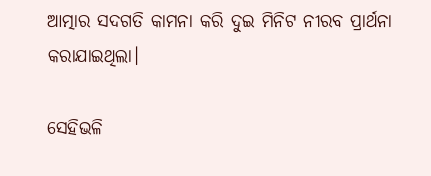ଆତ୍ମାର ସଦଗତି କାମନା କରି ଦୁଇ ମିନିଟ ନୀରବ ପ୍ରାର୍ଥନା କରାଯାଇଥିଲା।

ସେହିଭଳି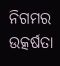ନିଗମର ଉତ୍କର୍ଷତା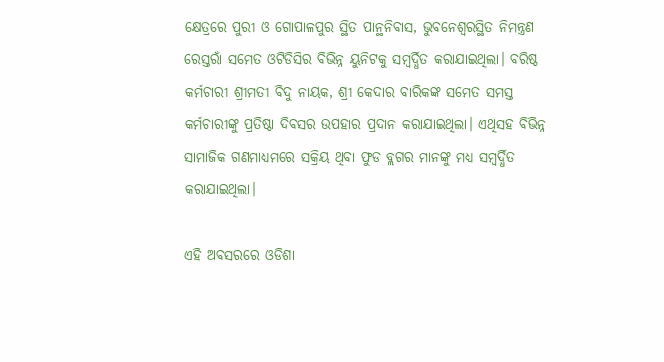କ୍ଷେତ୍ରରେ ପୁରୀ ଓ ଗୋପାଳପୁର ସ୍ଥିତ ପାନ୍ଥନିବାସ, ଭୁବନେଶ୍ୱରସ୍ଥିତ ନିମନ୍ତ୍ରଣ ରେସ୍ତରାଁ ସମେତ ଓଟିଡିସିର ବିଭିନ୍ନ ୟୁନିଟକୁ ସମ୍ବର୍ଦ୍ଧିତ କରାଯାଇଥିଲା। ବରିଷ୍ଠ କର୍ମଚାରୀ ଶ୍ରୀମତୀ ବିଦୁ ନାୟକ, ଶ୍ରୀ କେଦାର ବାରିକଙ୍କ ସମେତ ସମସ୍ତ କର୍ମଚାରୀଙ୍କୁ ପ୍ରତିଷ୍ଠା ଦିବସର ଉପହାର ପ୍ରଦାନ କରାଯାଇଥିଲା। ଏଥିସହ ବିଭିନ୍ନ ସାମାଜିକ ଗଣମାଧ୍ୟମରେ ସକ୍ରିୟ ଥିବା ଫୁଡ ବ୍ଲଗର ମାନଙ୍କୁ ମଧ୍ୟ ସମ୍ବର୍ଦ୍ଧିତ କରାଯାଇଥିଲା।

ଏହି ଅବସରରେ ଓଡିଶା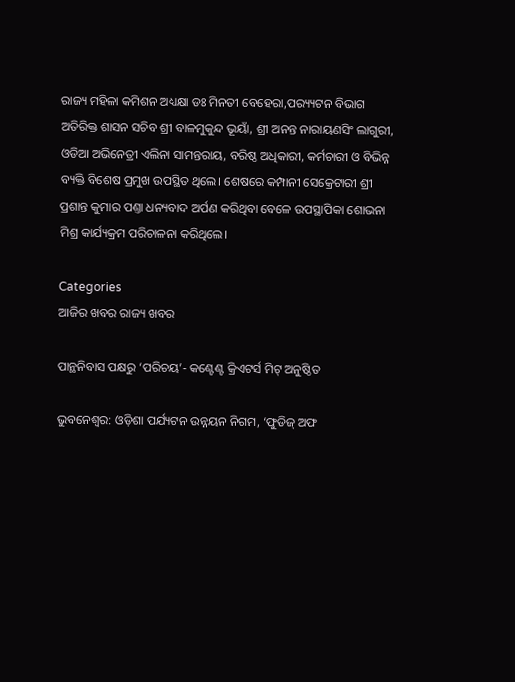ରାଜ୍ୟ ମହିଳା କମିଶନ ଅଧ୍ୟକ୍ଷା ଡଃ ମିନତୀ ବେହେରା,ପର‌୍ୟ୍ୟଟନ ବିଭାଗ ଅତିରିକ୍ତ ଶାସନ ସଚିବ ଶ୍ରୀ ବାଳମୁକୁନ୍ଦ ଭୂୟାଁ, ଶ୍ରୀ ଅନନ୍ତ ନାରାୟଣସିଂ ଲାଗୁରୀ, ଓଡିଆ ଅଭିନେତ୍ରୀ ଏଲିନା ସାମନ୍ତରାୟ, ବରିଷ୍ଠ ଅଧିକାରୀ, କର୍ମଚାରୀ ଓ ବିଭିନ୍ନ ବ୍ୟକ୍ତି ବିଶେଷ ପ୍ରମୁଖ ଉପସ୍ଥିତ ଥିଲେ। ଶେଷରେ କମ୍ପାନୀ ସେକ୍ରେଟାରୀ ଶ୍ରୀ ପ୍ରଶାନ୍ତ କୁମାର ପଣ୍ତା ଧନ୍ୟବାଦ ଅର୍ପଣ କରିଥିବା ବେଳେ ଉପସ୍ଥାପିକା ଶୋଭନା ମିଶ୍ର କାର୍ଯ୍ୟକ୍ରମ ପରିଚାଳନା କରିଥିଲେ।

Categories
ଆଜିର ଖବର ରାଜ୍ୟ ଖବର

ପାନ୍ଥନିବାସ ପକ୍ଷରୁ ‘ପରିଚୟ’- କଣ୍ଟେଣ୍ଟ କ୍ରିଏଟର୍ସ ମିଟ୍ ଅନୁଷ୍ଠିତ

ଭୁବନେଶ୍ୱର: ଓଡ଼ିଶା ପର୍ଯ୍ୟଟନ ଉନ୍ନୟନ ନିଗମ, ‘ଫୁଡିଜ୍ ଅଫ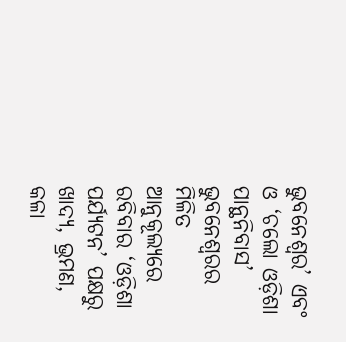ଭୁବନେଶ୍ୱର’ ଏବଂ ଓ ‘ଚଲୋ ଓଡ଼ିଶା ପାନ୍ଥନିବାସ’ ଭୁବନେଶ୍ୱରର ମିଳିତ ଆନୁକୂଲ୍ୟରେ ରବିବାର ‘ଓଡ଼ିଶା ପର୍ଯ୍ୟଟନ’ ପକ୍ଷରୁ ଖାଦ୍ୟ, ଭ୍ରମଣ, କଳା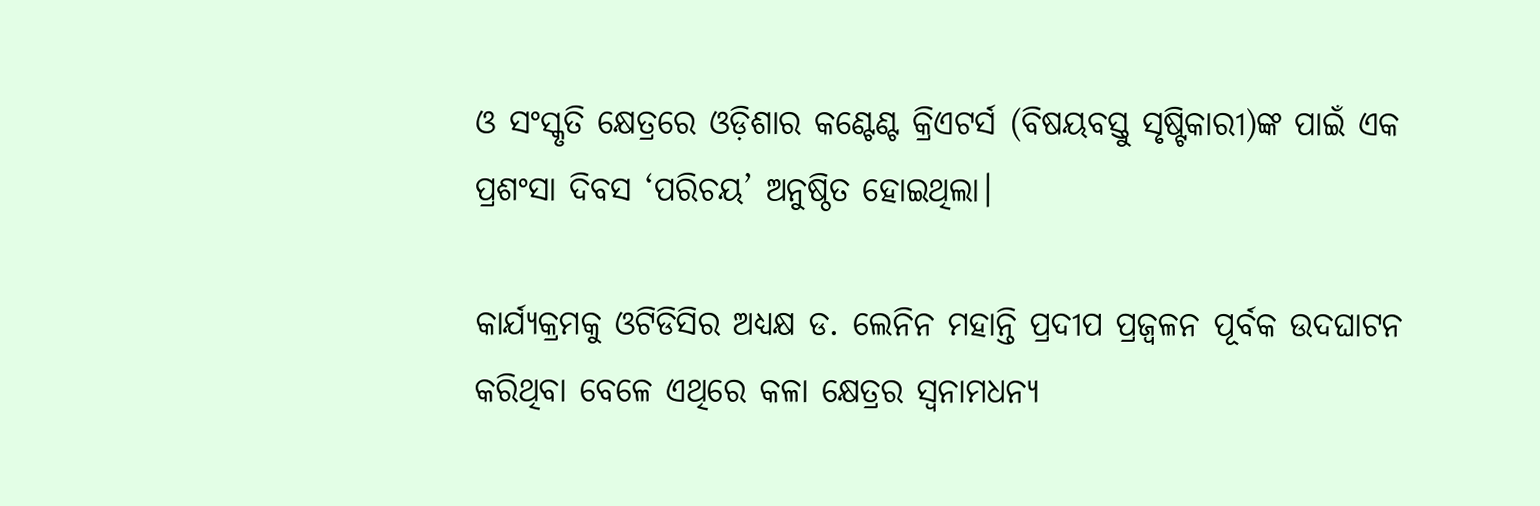ଓ ସଂସ୍କୃତି କ୍ଷେତ୍ରରେ ଓଡ଼ିଶାର କଣ୍ଟେଣ୍ଟ କ୍ରିଏଟର୍ସ (ବିଷୟବସ୍ତୁ ସୃଷ୍ଟିକାରୀ)ଙ୍କ ପାଇଁ ଏକ ପ୍ରଶଂସା ଦିବସ ‘ପରିଚୟ’ ଅନୁଷ୍ଠିତ ହୋଇଥିଲା।

କାର୍ଯ୍ୟକ୍ରମକୁ ଓଟିଡିସିର ଅଧ୍ୟକ୍ଷ ଡ. ଲେନିନ ମହାନ୍ତି ପ୍ରଦୀପ ପ୍ରଜ୍ୱଳନ ପୂର୍ବକ ଉଦଘାଟନ କରିଥିବା ବେଳେ ଏଥିରେ କଳା କ୍ଷେତ୍ରର ସ୍ୱନାମଧନ୍ୟ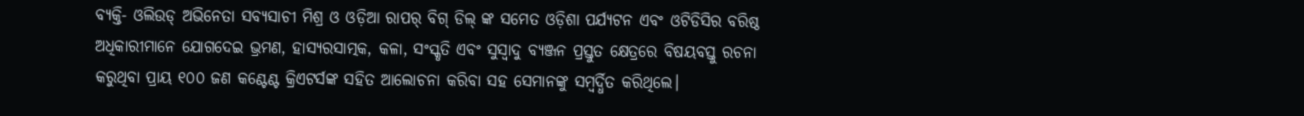ବ୍ୟକ୍ତି- ଓଲିଉଡ୍ ଅଭିନେତା ସବ୍ୟସାଚୀ ମିଶ୍ର ଓ ଓଡ଼ିଆ ରାପର୍ ବିଗ୍ ଡିଲ୍ ଙ୍କ ସମେତ ଓଡ଼ିଶା ପର୍ଯ୍ୟଟନ ଏବଂ ଓଟିଡିସିର ବରିଷ୍ଠ ଅଧିକାରୀମାନେ ଯୋଗଦେଇ ଭ୍ରମଣ, ହାସ୍ୟରସାତ୍ମକ, କଳା, ସଂସ୍କୃତି ଏବଂ ସୁସ୍ୱାଦୁ ବ୍ୟଞ୍ଜନ ପ୍ରସ୍ତୁତ କ୍ଷେତ୍ରରେ ବିଷୟବସ୍ତୁ ରଚନା କରୁଥିବା ପ୍ରାୟ ୧୦୦ ଜଣ କଣ୍ଟେଣ୍ଟ କ୍ରିଏଟର୍ସଙ୍କ ସହିତ ଆଲୋଚନା କରିବା ସହ ସେମାନଙ୍କୁ ସମ୍ବର୍ଦ୍ଧିତ କରିଥିଲେ।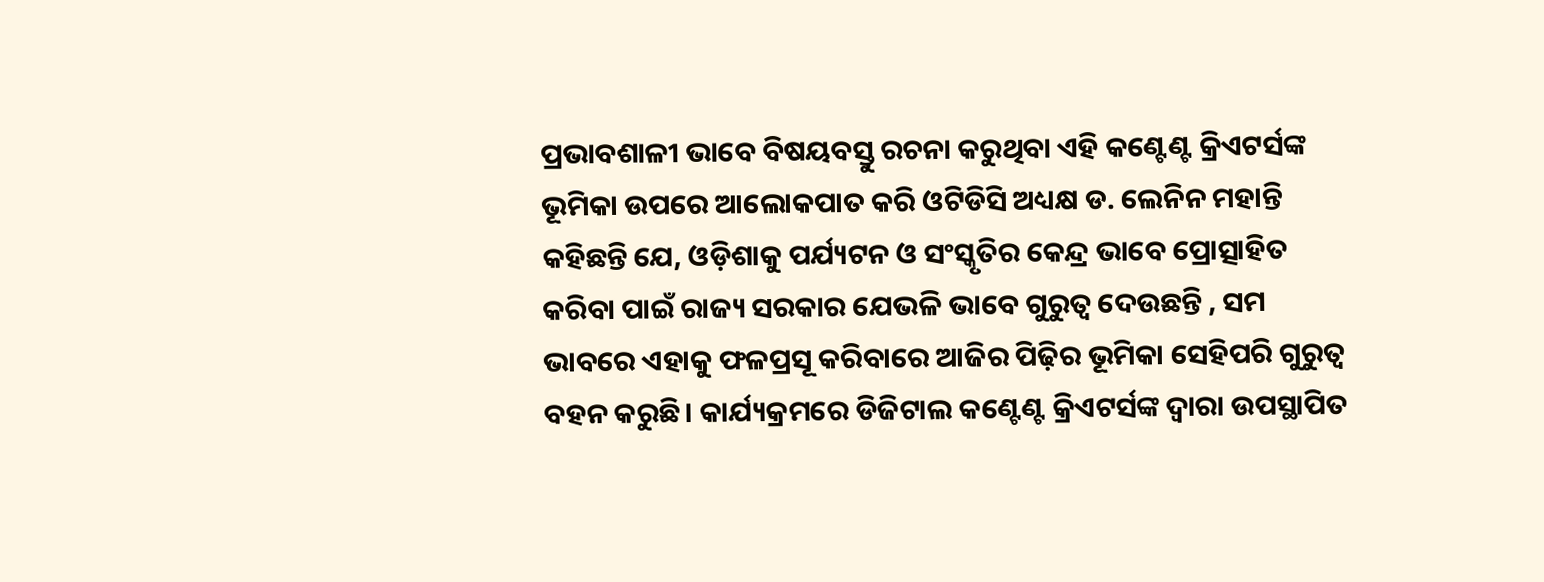ପ୍ରଭାବଶାଳୀ ଭାବେ ବିଷୟବସ୍ତୁ ରଚନା କରୁଥିବା ଏହି କଣ୍ଟେଣ୍ଟ କ୍ରିଏଟର୍ସଙ୍କ ଭୂମିକା ଉପରେ ଆଲୋକପାତ କରି ଓଟିଡିସି ଅଧ୍ୟକ୍ଷ ଡ. ଲେନିନ ମହାନ୍ତି କହିଛନ୍ତି ଯେ, ଓଡ଼ିଶାକୁ ପର୍ଯ୍ୟଟନ ଓ ସଂସ୍କୃତିର କେନ୍ଦ୍ର ଭାବେ ପ୍ରୋତ୍ସାହିତ କରିବା ପାଇଁ ରାଜ୍ୟ ସରକାର ଯେଭଳି ଭାବେ ଗୁରୁତ୍ୱ ଦେଉଛନ୍ତି , ସମ ଭାବରେ ଏହାକୁ ଫଳପ୍ରସୂ କରିବାରେ ଆଜିର ପିଢ଼ିର ଭୂମିକା ସେହିପରି ଗୁରୁତ୍ୱ ବହନ କରୁଛି। କାର୍ଯ୍ୟକ୍ରମରେ ଡିଜିଟାଲ କଣ୍ଟେଣ୍ଟ କ୍ରିଏଟର୍ସଙ୍କ ଦ୍ୱାରା ଉପସ୍ଥାପିତ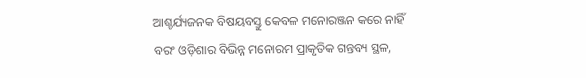ଆଶ୍ଚର୍ଯ୍ୟଜନକ ବିଷୟବସ୍ତୁ କେବଳ ମନୋରଞ୍ଜନ କରେ ନାହିଁ ବରଂ ଓଡ଼ିଶାର ବିଭିନ୍ନ ମନୋରମ ପ୍ରାକୃତିକ ଗନ୍ତବ୍ୟ ସ୍ଥଳ,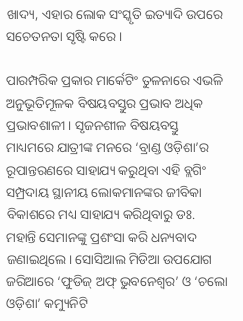ଖାଦ୍ୟ, ଏହାର ଲୋକ ସଂସ୍କୃତି ଇତ୍ୟାଦି ଉପରେ ସଚେତନତା ସୃଷ୍ଟି କରେ।

ପାରମ୍ପରିକ ପ୍ରକାର ମାର୍କେଟିଂ ତୁଳନାରେ ଏଭଳି ଅନୁଭୂତିମୂଳକ ବିଷୟବସ୍ତୁର ପ୍ରଭାବ ଅଧିକ ପ୍ରଭାବଶାଳୀ। ସୃଜନଶୀଳ ବିଷୟବସ୍ତୁ ମାଧ୍ୟମରେ ଯାତ୍ରୀଙ୍କ ମନରେ ‘ବ୍ରାଣ୍ଡ ଓଡ଼ିଶା’ର ରୂପାନ୍ତରଣରେ ସାହାଯ୍ୟ କରୁଥିବା ଏହି ବ୍ଲଗିଂ ସମ୍ପ୍ରଦାୟ ସ୍ଥାନୀୟ ଲୋକମାନଙ୍କର ଜୀବିକା ବିକାଶରେ ମଧ୍ୟ ସାହାଯ୍ୟ କରିଥିବାରୁ ଡଃ. ମହାନ୍ତି ସେମାନଙ୍କୁ ପ୍ରଶଂସା କରି ଧନ୍ୟବାଦ ଜଣାଇଥିଲେ। ସୋସିଆଲ ମିଡିଆ ଉପଯୋଗ ଜରିଆରେ ‘ଫୁଡିଜ୍ ଅଫ୍ ଭୁବନେଶ୍ୱର’ ଓ ‘ଚଲୋ ଓଡ଼ିଶା’ କମ୍ୟୁନିଟି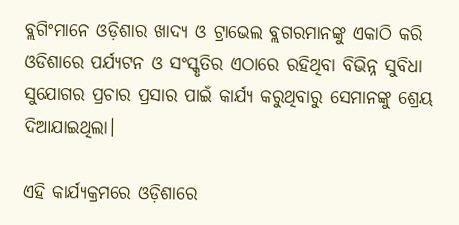ବ୍ଲଗିଂମାନେ ଓଡ଼ିଶାର ଖାଦ୍ୟ ଓ ଟ୍ରାଭେଲ ବ୍ଲଗରମାନଙ୍କୁ ଏକାଠି କରି ଓଡିଶାରେ ପର୍ଯ୍ୟଟନ ଓ ସଂସ୍କୃତିର ଏଠାରେ ରହିଥିବା ବିଭିନ୍ନ ସୁବିଧା ସୁଯୋଗର ପ୍ରଚାର ପ୍ରସାର ପାଇଁ କାର୍ଯ୍ୟ କରୁଥିବାରୁ ସେମାନଙ୍କୁ ଶ୍ରେୟ ଦିଆଯାଇଥିଲା।

ଏହି କାର୍ଯ୍ୟକ୍ରମରେ ଓଡ଼ିଶାରେ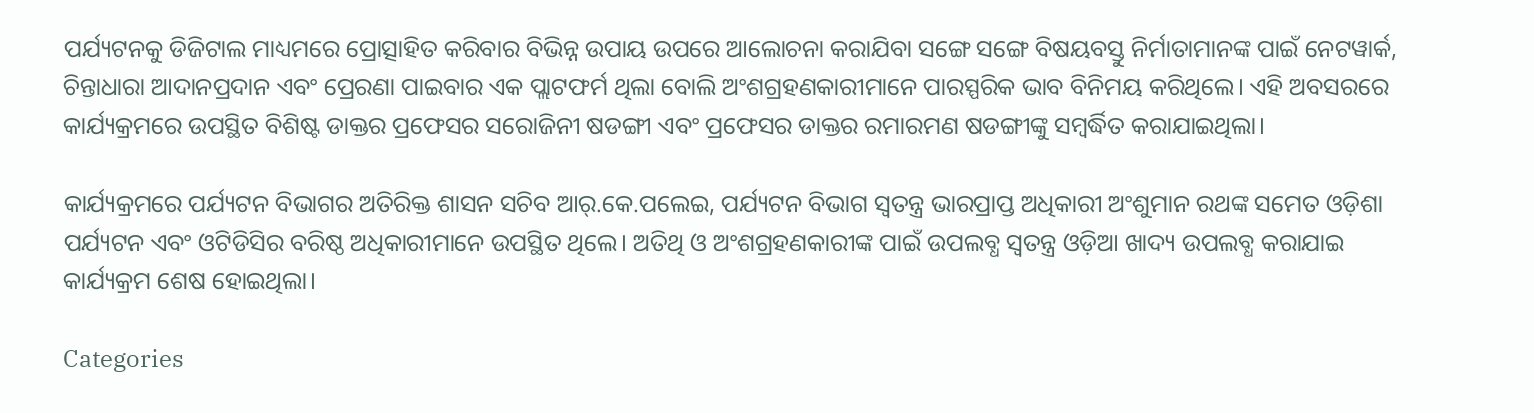ପର୍ଯ୍ୟଟନକୁ ଡିଜିଟାଲ ମାଧ୍ୟମରେ ପ୍ରୋତ୍ସାହିତ କରିବାର ବିଭିନ୍ନ ଉପାୟ ଉପରେ ଆଲୋଚନା କରାଯିବା ସଙ୍ଗେ ସଙ୍ଗେ ବିଷୟବସ୍ତୁ ନିର୍ମାତାମାନଙ୍କ ପାଇଁ ନେଟୱାର୍କ, ଚିନ୍ତାଧାରା ଆଦାନପ୍ରଦାନ ଏବଂ ପ୍ରେରଣା ପାଇବାର ଏକ ପ୍ଲାଟଫର୍ମ ଥିଲା ବୋଲି ଅଂଶଗ୍ରହଣକାରୀମାନେ ପାରସ୍ପରିକ ଭାବ ବିନିମୟ କରିଥିଲେ। ଏହି ଅବସରରେ କାର୍ଯ୍ୟକ୍ରମରେ ଉପସ୍ଥିତ ବିଶିଷ୍ଟ ଡାକ୍ତର ପ୍ରଫେସର ସରୋଜିନୀ ଷଡଙ୍ଗୀ ଏବଂ ପ୍ରଫେସର ଡାକ୍ତର ରମାରମଣ ଷଡଙ୍ଗୀଙ୍କୁ ସମ୍ବର୍ଦ୍ଧିତ କରାଯାଇଥିଲା।

କାର୍ଯ୍ୟକ୍ରମରେ ପର୍ଯ୍ୟଟନ ବିଭାଗର ଅତିରିକ୍ତ ଶାସନ ସଚିବ ଆର୍.କେ.ପଲେଇ, ପର୍ଯ୍ୟଟନ ବିଭାଗ ସ୍ୱତନ୍ତ୍ର ଭାରପ୍ରାପ୍ତ ଅଧିକାରୀ ଅଂଶୁମାନ ରଥଙ୍କ ସମେତ ଓଡ଼ିଶା ପର୍ଯ୍ୟଟନ ଏବଂ ଓଟିଡିସିର ବରିଷ୍ଠ ଅଧିକାରୀମାନେ ଉପସ୍ଥିତ ଥିଲେ। ଅତିଥି ଓ ଅଂଶଗ୍ରହଣକାରୀଙ୍କ ପାଇଁ ଉପଲବ୍ଧ ସ୍ୱତନ୍ତ୍ର ଓଡ଼ିଆ ଖାଦ୍ୟ ଉପଲବ୍ଧ କରାଯାଇ କାର୍ଯ୍ୟକ୍ରମ ଶେଷ ହୋଇଥିଲା।

Categories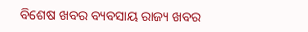ବିଶେଷ ଖବର ବ୍ୟବସାୟ ରାଜ୍ୟ ଖବର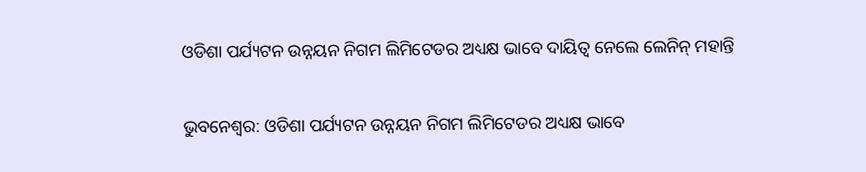ଓଡିଶା ପର୍ଯ୍ୟଟନ ଉନ୍ନୟନ ନିଗମ ଲିମିଟେଡର ଅଧ୍ୟକ୍ଷ ଭାବେ ଦାୟିତ୍ବ ନେଲେ ଲେନିନ୍ ମହାନ୍ତି

ଭୁବନେଶ୍ୱର: ଓଡିଶା ପର୍ଯ୍ୟଟନ ଉନ୍ନୟନ ନିଗମ ଲିମିଟେଡର ଅଧ୍ୟକ୍ଷ ଭାବେ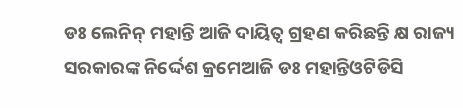ଡଃ ଲେନିନ୍ ମହାନ୍ତି ଆଜି ଦାୟିତ୍ୱ ଗ୍ରହଣ କରିଛନ୍ତି କ୍ଷ ରାଜ୍ୟ ସରକାରଙ୍କ ନିର୍ଦ୍ଦେଶ କ୍ରମେଆଜି ଡଃ ମହାନ୍ତିଓଟିଡିସି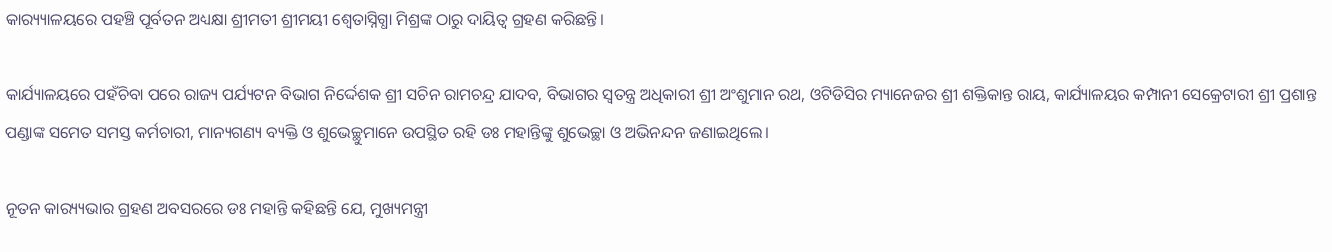କାର‌୍ୟ୍ୟାଳୟରେ ପହଞ୍ଚି ପୂର୍ବତନ ଅଧ୍ୟକ୍ଷା ଶ୍ରୀମତୀ ଶ୍ରୀମୟୀ ଶ୍ଵେତାସ୍ନିଗ୍ଧା ମିଶ୍ରଙ୍କ ଠାରୁ ଦାୟିତ୍ୱ ଗ୍ରହଣ କରିଛନ୍ତି।

କାର୍ଯ୍ୟାଳୟରେ ପହଁଚିବା ପରେ ରାଜ୍ୟ ପର୍ଯ୍ୟଟନ ବିଭାଗ ନିର୍ଦ୍ଦେଶକ ଶ୍ରୀ ସଚିନ ରାମଚନ୍ଦ୍ର ଯାଦବ, ବିଭାଗର ସ୍ୱତନ୍ତ୍ର ଅଧିକାରୀ ଶ୍ରୀ ଅଂଶୁମାନ ରଥ, ଓଟିଡିସିର ମ୍ୟାନେଜର ଶ୍ରୀ ଶକ୍ତିକାନ୍ତ ରାୟ, କାର୍ଯ୍ୟାଳୟର କମ୍ପାନୀ ସେକ୍ରେଟାରୀ ଶ୍ରୀ ପ୍ରଶାନ୍ତ ପଣ୍ଡାଙ୍କ ସମେତ ସମସ୍ତ କର୍ମଚାରୀ, ମାନ୍ୟଗଣ୍ୟ ବ୍ୟକ୍ତି ଓ ଶୁଭେଚ୍ଛୁମାନେ ଉପସ୍ଥିତ ରହି ଡଃ ମହାନ୍ତିଙ୍କୁ ଶୁଭେଚ୍ଛା ଓ ଅଭିନନ୍ଦନ ଜଣାଇଥିଲେ।

ନୂତନ କାର‌୍ୟ୍ୟଭାର ଗ୍ରହଣ ଅବସରରେ ଡଃ ମହାନ୍ତି କହିଛନ୍ତି ଯେ, ମୁଖ୍ୟମନ୍ତ୍ରୀ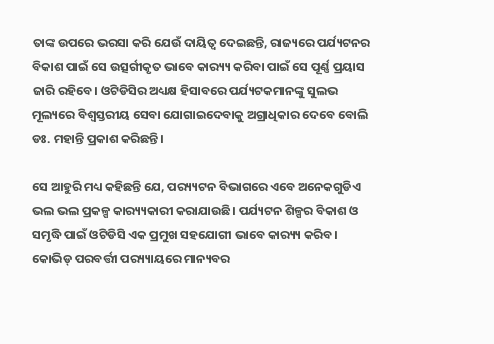ତାଙ୍କ ଉପରେ ଭରସା କରି ଯେଉଁ ଦାୟିତ୍ୱ ଦେଇଛନ୍ତି, ରାଜ୍ୟରେ ପର୍ଯ୍ୟଟନର ବିକାଶ ପାଇଁ ସେ ଉତ୍ସର୍ଗୀକୃତ ଭାବେ କାର‌୍ୟ୍ୟ କରିବା ପାଇଁ ସେ ପୂର୍ଣ୍ଣ ପ୍ରୟାସ ଜାରି ରହିବେ। ଓଟିଡିସିର ଅଧ୍ୟକ୍ଷ ହିସାବରେ ପର୍ଯ୍ୟଟକମାନଙ୍କୁ ସୁଲଭ ମୂଲ୍ୟରେ ବିଶ୍ୱସ୍ତରୀୟ ସେବା ଯୋଗାଇଦେବାକୁ ଅଗ୍ରାଧିକାର ଦେବେ ବୋଲି ଡଃ. ମହାନ୍ତି ପ୍ରକାଶ କରିଛନ୍ତି।

ସେ ଆହୁରି ମଧ୍ୟ କହିଛନ୍ତି ଯେ, ପର‌୍ୟ୍ୟଟନ ବିଭାଗରେ ଏବେ ଅନେକଗୁଡିଏ ଭଲ ଭଲ ପ୍ରକଳ୍ପ କାର‌୍ୟ୍ୟକାରୀ କରାଯାଉଛି। ପର୍ଯ୍ୟଟନ ଶିଳ୍ପର ବିକାଶ ଓ ସମୃଦ୍ଧି ପାଇଁ ଓଟିଡିସି ଏକ ପ୍ରମୁଖ ସହଯୋଗୀ ଭାବେ କାର‌୍ୟ୍ୟ କରିବ। କୋଭିଡ୍ ପରବର୍ତ୍ତୀ ପର‌୍ୟ୍ୟାୟରେ ମାନ୍ୟବର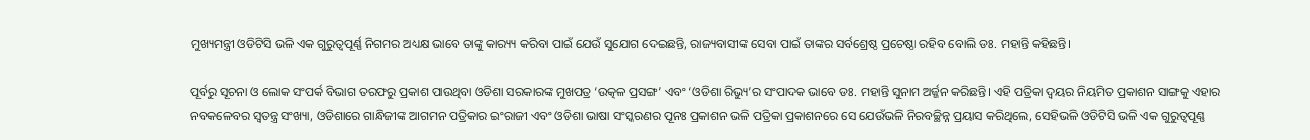ମୁଖ୍ୟମନ୍ତ୍ରୀ ଓଡିଟିସି ଭଳି ଏକ ଗୁରୁତ୍ୱପୂର୍ଣ୍ଣ ନିଗମର ଅଧ୍ୟକ୍ଷ ଭାବେ ତାଙ୍କୁ କାର‌୍ୟ୍ୟ କରିବା ପାଇଁ ଯେଉଁ ସୁଯୋଗ ଦେଇଛନ୍ତି, ରାଜ୍ୟବାସୀଙ୍କ ସେବା ପାଇଁ ତାଙ୍କର ସର୍ବଶ୍ରେଷ୍ଠ ପ୍ରଚେଷ୍ଠା ରହିବ ବୋଲି ଡଃ. ମହାନ୍ତି କହିଛନ୍ତି।

ପୂର୍ବରୁ ସୂଚନା ଓ ଲୋକ ସଂପର୍କ ବିଭାଗ ତରଫରୁ ପ୍ରକାଶ ପାଉଥିବା ଓଡିଶା ସରକାରଙ୍କ ମୁଖପତ୍ର ‘ଉତ୍କଳ ପ୍ରସଙ୍ଗ’ ଏବଂ ‘ଓଡିଶା ରିଭ୍ୟୁ’ର ସଂପାଦକ ଭାବେ ଡଃ. ମହାନ୍ତି ସୁନାମ ଅର୍ଜ୍ଜନ କରିଛନ୍ତି। ଏହି ପତ୍ରିକା ଦ୍ୱୟର ନିୟମିତ ପ୍ରକାଶନ ସାଙ୍ଗକୁ ଏହାର ନବକଳେବର ସ୍ୱତନ୍ତ୍ର ସଂଖ୍ୟା, ଓଡିଶାରେ ଗାନ୍ଧିଜୀଙ୍କ ଆଗମନ ପତ୍ରିକାର ଇଂରାଜୀ ଏବଂ ଓଡିଶା ଭାଷା ସଂସ୍କରଣର ପୂନଃ ପ୍ରକାଶନ ଭଳି ପତ୍ରିକା ପ୍ରକାଶନରେ ସେ ଯେଉଁଭଳି ନିରବଚ୍ଛିନ୍ନ ପ୍ରୟାସ କରିଥିଲେ, ସେହିଭଳି ଓଡିଟିସି ଭଳି ଏକ ଗୁରୁତ୍ୱପୂଣ୍ଣ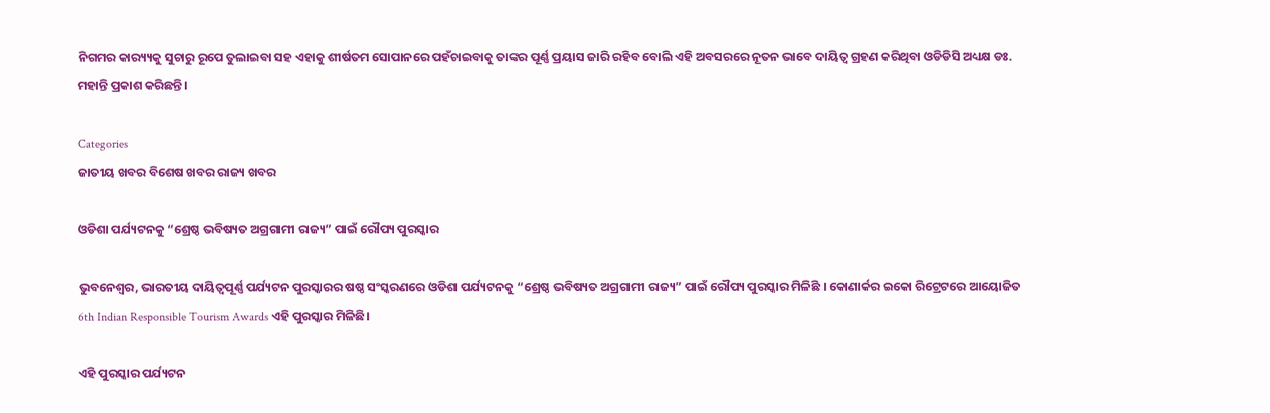ନିଗମର କାର‌୍ୟ୍ୟକୁ ସୁଚାରୁ ରୂପେ ତୁଲାଇବା ସହ ଏହାକୁ ଶୀର୍ଷତମ ସୋପାନରେ ପହଁଚାଇବାକୁ ତାଙ୍କର ପୂର୍ଣ୍ଣ ପ୍ରୟାସ ଜାରି ରହିବ ବୋଲି ଏହି ଅବସରରେ ନୂତନ ଭାବେ ଦାୟିତ୍ୱ ଗ୍ରହଣ କରିଥିବା ଓଡିଡିସି ଅଧ୍ୟକ୍ଷ ଡଃ. ମହାନ୍ତି ପ୍ରକାଶ କରିଛନ୍ତି।

Categories
ଜାତୀୟ ଖବର ବିଶେଷ ଖବର ରାଜ୍ୟ ଖବର

ଓଡିଶା ପର୍ଯ୍ୟଟନକୁ “ଶ୍ରେଷ୍ଠ ଭବିଷ୍ୟତ ଅଗ୍ରଗାମୀ ରାଜ୍ୟ” ପାଇଁ ରୌପ୍ୟ ପୁରସ୍କାର

ଭୁବନେଶ୍ବର, ଭାରତୀୟ ଦାୟିତ୍ୱପୂର୍ଣ୍ଣ ପର୍ଯ୍ୟଟନ ପୁରସ୍କାରର ଷଷ୍ଠ ସଂସ୍କରଣରେ ଓଡିଶା ପର୍ଯ୍ୟଟନକୁ “ଶ୍ରେଷ୍ଠ ଭବିଷ୍ୟତ ଅଗ୍ରଗାମୀ ରାଜ୍ୟ” ପାଇଁ ରୌପ୍ୟ ପୁରସ୍କାର ମିଳିଛି । କୋଣାର୍କର ଇକୋ ରିଟ୍ରେଟରେ ଆୟୋଜିତ 6th Indian Responsible Tourism Awards ଏହି ପୁରସ୍କାର ମିଳିଛି।

ଏହି ପୁରସ୍କାର ପର୍ଯ୍ୟଟନ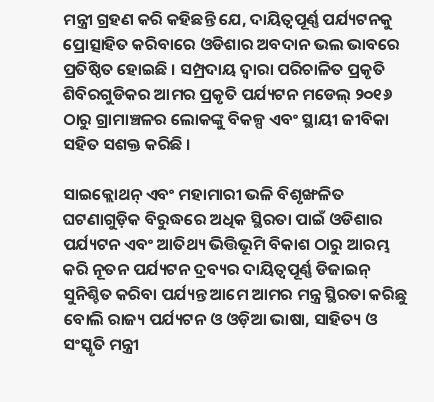ମନ୍ତ୍ରୀ ଗ୍ରହଣ କରି କହିଛନ୍ତି ଯେ, ଦାୟିତ୍ୱପୂର୍ଣ୍ଣ ପର୍ଯ୍ୟଟନକୁ ପ୍ରୋତ୍ସାହିତ କରିବାରେ ଓଡିଶାର ଅବଦାନ ଭଲ ଭାବରେ ପ୍ରତିଷ୍ଠିତ ହୋଇଛି । ସମ୍ପ୍ରଦାୟ ଦ୍ୱାରା ପରିଚାଳିତ ପ୍ରକୃତି ଶିବିରଗୁଡିକର ଆମର ପ୍ରକୃତି ପର୍ଯ୍ୟଟନ ମଡେଲ୍ ୨୦୧୬ ଠାରୁ ଗ୍ରାମାଞ୍ଚଳର ଲୋକଙ୍କୁ ବିକଳ୍ପ ଏବଂ ସ୍ଥାୟୀ ଜୀବିକା ସହିତ ସଶକ୍ତ କରିଛି ।

ସାଇକ୍ଲୋଥନ୍ ଏବଂ ମହାମାରୀ ଭଳି ବିଶୃଙ୍ଖଳିତ ଘଟଣାଗୁଡ଼ିକ ବିରୁଦ୍ଧରେ ଅଧିକ ସ୍ଥିରତା ପାଇଁ ଓଡିଶାର ପର୍ଯ୍ୟଟନ ଏବଂ ଆତିଥ୍ୟ ଭିତ୍ତିଭୂମି ବିକାଶ ଠାରୁ ଆରମ୍ଭ କରି ନୂତନ ପର୍ଯ୍ୟଟନ ଦ୍ରବ୍ୟର ଦାୟିତ୍ୱପୂର୍ଣ୍ଣ ଡିଜାଇନ୍ ସୁନିଶ୍ଚିତ କରିବା ପର୍ଯ୍ୟନ୍ତ ଆମେ ଆମର ମନ୍ତ୍ର ସ୍ଥିରତା କରିଛୁ ବୋଲି ରାଜ୍ୟ ପର୍ଯ୍ୟଟନ ଓ ଓଡ଼ିଆ ଭାଷା, ସାହିତ୍ୟ ଓ ସଂସ୍କୃତି ମନ୍ତ୍ରୀ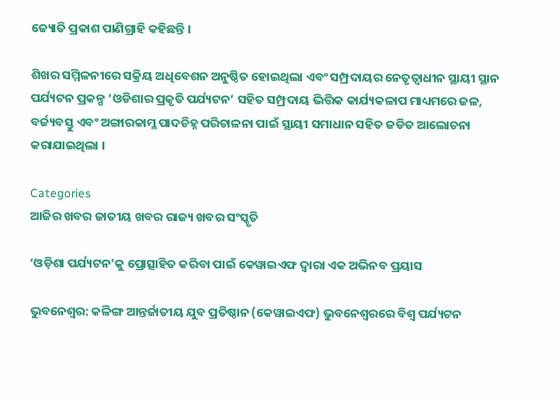ଜ୍ୟୋତି ପ୍ରକାଶ ପାଣିଗ୍ରାହି କହିଛନ୍ତି ।

ଶିଖର ସମ୍ମିଳନୀରେ ସକ୍ରିୟ ଅଧିବେଶନ ଅନୁଷ୍ଠିତ ହୋଇଥିଲା ଏବଂ ସମ୍ପ୍ରଦାୟର ନେତୃତ୍ୱାଧୀନ ସ୍ଥାୟୀ ସ୍ଥାନ ପର୍ଯ୍ୟଟନ ପ୍ରକଳ୍ପ ‘ଓଡିଶାର ପ୍ରକୃତି ପର୍ଯ୍ୟଟନ’ ସହିତ ସମ୍ପ୍ରଦାୟ ଭିତ୍ତିକ କାର୍ଯ୍ୟକଳାପ ମାଧ୍ୟମରେ ଜଳ, ବର୍ଜ୍ୟବସ୍ତୁ ଏବଂ ଅଙ୍ଗାରକାମ୍ଳ ପାଦଚିହ୍ନ ପରିଚାଳନା ପାଇଁ ସ୍ଥାୟୀ ସମାଧାନ ସହିତ ଜଡିତ ଆଲୋଚନା କରାଯାଇଥିଲା ।

Categories
ଆଜିର ଖବର ଜାତୀୟ ଖବର ରାଜ୍ୟ ଖବର ସଂସ୍କୃତି

‘ଓଡ଼ିଶା ପର୍ଯ୍ୟଟନ’କୁ ପ୍ରୋତ୍ସାହିତ କରିବା ପାଇଁ କେୱାଇଏଫ ଦ୍ୱାରା ଏକ ଅଭିନବ ପ୍ରୟାସ

ଭୁବନେଶ୍ୱର: କଳିଙ୍ଗ ଆନ୍ତର୍ଜାତୀୟ ଯୁବ ପ୍ରତିଷ୍ଠାନ (କେୱାଇଏଫ) ଭୁବନେଶ୍ୱରରେ ବିଶ୍ୱ ପର୍ଯ୍ୟଟନ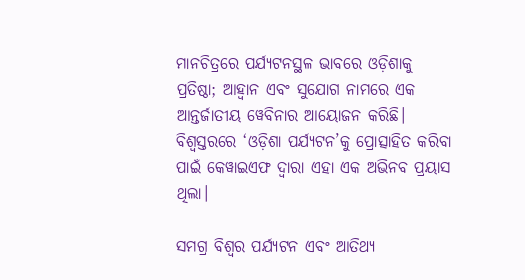ମାନଚିତ୍ରରେ ପର୍ଯ୍ୟଟନସ୍ଥଳ ଭାବରେ ଓଡ଼ିଶାକୁ ପ୍ରତିଷ୍ଠା; ଆହ୍ୱାନ ଏବଂ ସୁଯୋଗ ନାମରେ ଏକ ଆନ୍ତର୍ଜାତୀୟ ୱେବିନାର ଆୟୋଜନ କରିଛି। ବିଶ୍ୱସ୍ତରରେ ‘ଓଡ଼ିଶା ପର୍ଯ୍ୟଟନ’କୁ ପ୍ରୋତ୍ସାହିତ କରିବା ପାଇଁ କେୱାଇଏଫ ଦ୍ୱାରା ଏହା ଏକ ଅଭିନବ ପ୍ରୟାସ ଥିଲା।

ସମଗ୍ର ବିଶ୍ୱର ପର୍ଯ୍ୟଟନ ଏବଂ ଆତିଥ୍ୟ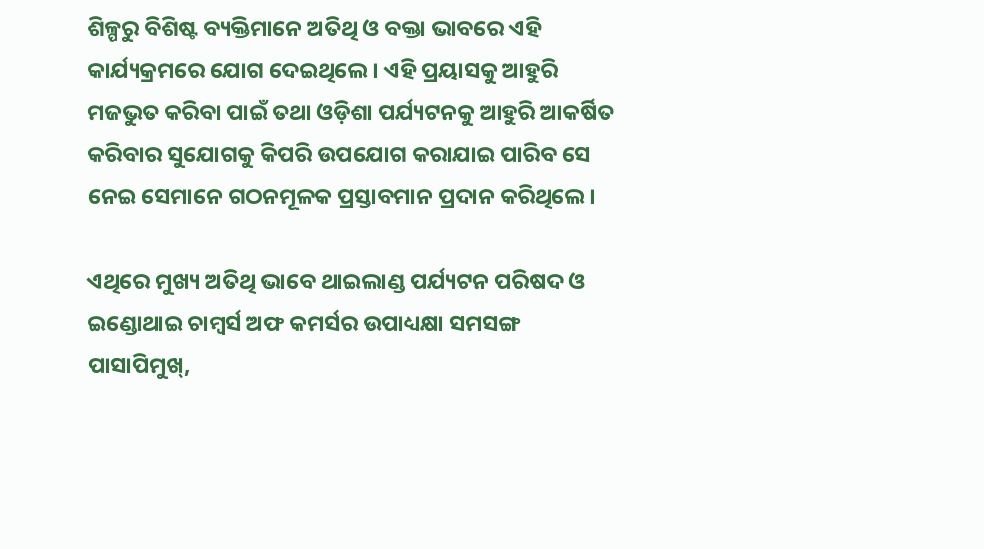ଶିଳ୍ପରୁ ବିଶିଷ୍ଟ ବ୍ୟକ୍ତିମାନେ ଅତିଥି ଓ ବକ୍ତା ଭାବରେ ଏହି କାର୍ଯ୍ୟକ୍ରମରେ ଯୋଗ ଦେଇଥିଲେ। ଏହି ପ୍ରୟାସକୁ ଆହୁରି ମଜଭୁତ କରିବା ପାଇଁ ତଥା ଓଡ଼ିଶା ପର୍ଯ୍ୟଟନକୁ ଆହୁରି ଆକର୍ଷିତ କରିବାର ସୁଯୋଗକୁ କିପରି ଉପଯୋଗ କରାଯାଇ ପାରିବ ସେ ନେଇ ସେମାନେ ଗଠନମୂଳକ ପ୍ରସ୍ତାବମାନ ପ୍ରଦାନ କରିଥିଲେ।

ଏଥିରେ ମୁଖ୍ୟ ଅତିଥି ଭାବେ ଥାଇଲାଣ୍ଡ ପର୍ଯ୍ୟଟନ ପରିଷଦ ଓ ଇଣ୍ଡୋଥାଇ ଚାମ୍ବର୍ସ ଅଫ କମର୍ସର ଉପାଧ୍ୟକ୍ଷା ସମସଙ୍ଗ ପାସାପିମୁଖ୍‌,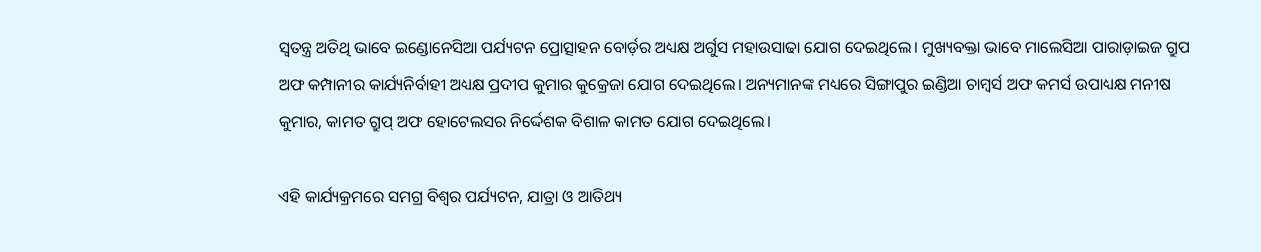ସ୍ୱତନ୍ତ୍ର ଅତିଥି ଭାବେ ଇଣ୍ଡୋନେସିଆ ପର୍ଯ୍ୟଟନ ପ୍ରୋତ୍ସାହନ ବୋର୍ଡ଼ର ଅଧ୍ୟକ୍ଷ ଅର୍ଗୁସ ମହାଉସାଢା ଯୋଗ ଦେଇଥିଲେ। ମୁଖ୍ୟବକ୍ତା ଭାବେ ମାଲେସିଆ ପାରାଡ଼ାଇଜ ଗ୍ରୁପ ଅଫ କମ୍ପାନୀର କାର୍ଯ୍ୟନିର୍ବାହୀ ଅଧ୍ୟକ୍ଷ ପ୍ରଦୀପ କୁମାର କୁକ୍ରେଜା ଯୋଗ ଦେଇଥିଲେ। ଅନ୍ୟମାନଙ୍କ ମଧ୍ୟରେ ସିଙ୍ଗାପୁର ଇଣ୍ଡିଆ ଚାମ୍ବର୍ସ ଅଫ କମର୍ସ ଉପାଧ୍ୟକ୍ଷ ମନୀଷ କୁମାର, କାମତ ଗ୍ରୁପ୍ ଅଫ ହୋଟେଲସର ନିର୍ଦ୍ଦେଶକ ବିଶାଳ କାମତ ଯୋଗ ଦେଇଥିଲେ।

ଏହି କାର୍ଯ୍ୟକ୍ରମରେ ସମଗ୍ର ବିଶ୍ୱର ପର୍ଯ୍ୟଟନ, ଯାତ୍ରା ଓ ଆତିଥ୍ୟ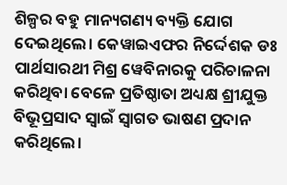ଶିଳ୍ପର ବହୁ ମାନ୍ୟଗଣ୍ୟ ବ୍ୟକ୍ତି ଯୋଗ ଦେଇଥିଲେ। କେୱାଇଏଫର ନିର୍ଦ୍ଦେଶକ ଡଃ ପାର୍ଥସାରଥୀ ମିଶ୍ର ୱେବିନାରକୁ ପରିଚାଳନା କରିଥିବା ବେଳେ ପ୍ରତିଷ୍ଠାତା ଅଧ୍ୟକ୍ଷ ଶ୍ରୀଯୁକ୍ତ ବିଭୂପ୍ରସାଦ ସ୍ୱାଇଁ ସ୍ୱାଗତ ଭାଷଣ ପ୍ରଦାନ କରିଥିଲେ।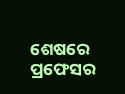ଶେଷରେ ପ୍ରଫେସର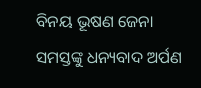ବିନୟ ଭୂଷଣ ଜେନା ସମସ୍ତଙ୍କୁ ଧନ୍ୟବାଦ ଅର୍ପଣ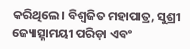କରିଥିଲେ। ବିଶ୍ୱଜିତ ମହାପାତ୍ର, ସୁଶ୍ରୀ ଜ୍ୟୋତ୍ସ୍ନାମୟୀ ପରିଡ଼ା ଏବଂ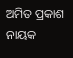ଅମିତ ପ୍ରକାଶ ନାୟକ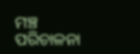ମଞ୍ଚ ପରିଚାଳନା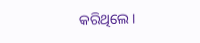କରିଥିଲେ।